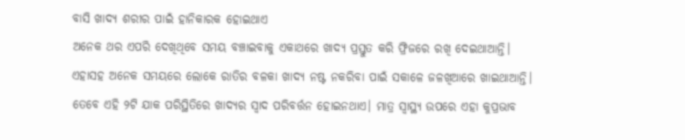ବାସି ଖାଦ୍ୟ ଶରୀର ପାଇଁ ହାନିକାରକ ହୋଇଥାଏ
ଅନେକ ଥର ଏପରି ଦେଖିଥିବେ ସମୟ ବଞ୍ଚାଇବାକୁ ଏକାଥରେ ଖାଦ୍ୟ ପ୍ରସ୍ତୁତ କରି ଫ୍ରିଜରେ ରଖି ଦେଇଥାଆନ୍ତି। ଏହାସହ ଅନେକ ସମୟରେ ଲୋକେ ରାତିର ବଳକା ଖାଦ୍ୟ ନଷ୍ଟ ନକରିବା ପାଇଁ ସକାଳେ ଜଳଖିଆରେ ଖାଇଥାଆନ୍ତି। ତେବେ ଏହି ୨ଟି ଯାକ ପରିସ୍ଥିତିରେ ଖାଦ୍ୟର ସ୍ୱାଦ ପରିବର୍ତ୍ତନ ହୋଇନଥାଏ। ମାତ୍ର ସ୍ୱାସ୍ଥ୍ୟ ଉପରେ ଏହା କୁପ୍ରଭାବ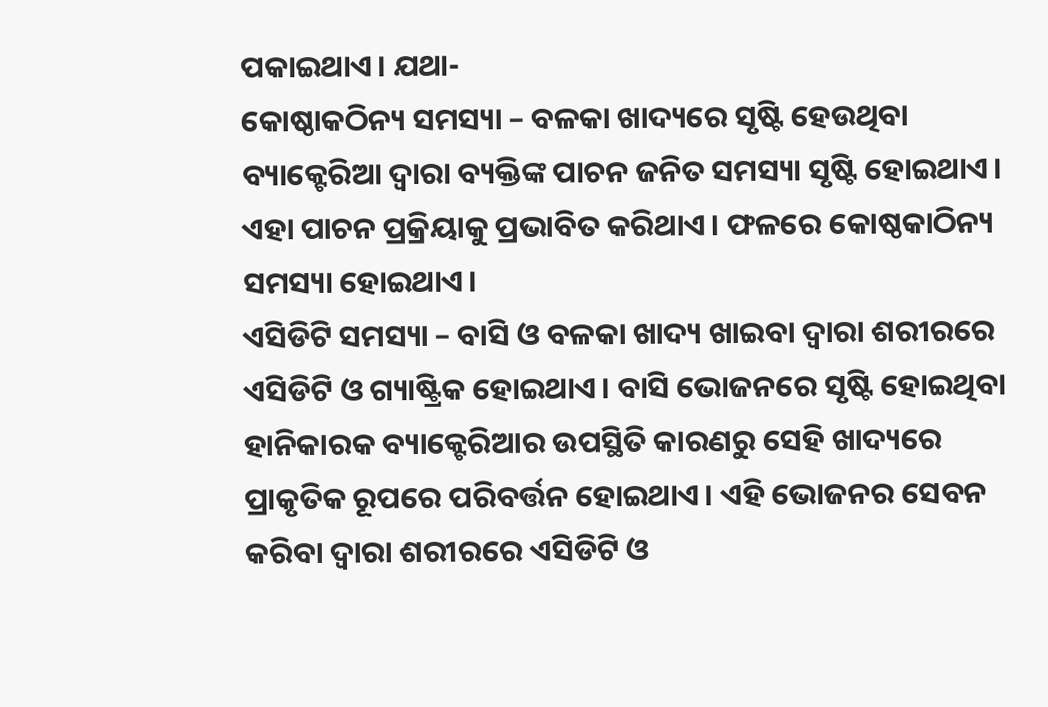ପକାଇଥାଏ। ଯଥା-
କୋଷ୍ଠାକଠିନ୍ୟ ସମସ୍ୟା – ବଳକା ଖାଦ୍ୟରେ ସୃଷ୍ଟି ହେଉଥିବା ବ୍ୟାକ୍ଟେରିଆ ଦ୍ୱାରା ବ୍ୟକ୍ତିଙ୍କ ପାଚନ ଜନିତ ସମସ୍ୟା ସୃଷ୍ଟି ହୋଇଥାଏ। ଏହା ପାଚନ ପ୍ରକ୍ରିୟାକୁ ପ୍ରଭାବିତ କରିଥାଏ। ଫଳରେ କୋଷ୍ଠକାଠିନ୍ୟ ସମସ୍ୟା ହୋଇଥାଏ।
ଏସିଡିଟି ସମସ୍ୟା – ବାସି ଓ ବଳକା ଖାଦ୍ୟ ଖାଇବା ଦ୍ୱାରା ଶରୀରରେ ଏସିଡିଟି ଓ ଗ୍ୟାଷ୍ଟ୍ରିକ ହୋଇଥାଏ। ବାସି ଭୋଜନରେ ସୃଷ୍ଟି ହୋଇଥିବା ହାନିକାରକ ବ୍ୟାକ୍ଟେରିଆର ଉପସ୍ଥିତି କାରଣରୁ ସେହି ଖାଦ୍ୟରେ ପ୍ରାକୃତିକ ରୂପରେ ପରିବର୍ତ୍ତନ ହୋଇଥାଏ। ଏହି ଭୋଜନର ସେବନ କରିବା ଦ୍ୱାରା ଶରୀରରେ ଏସିଡିଟି ଓ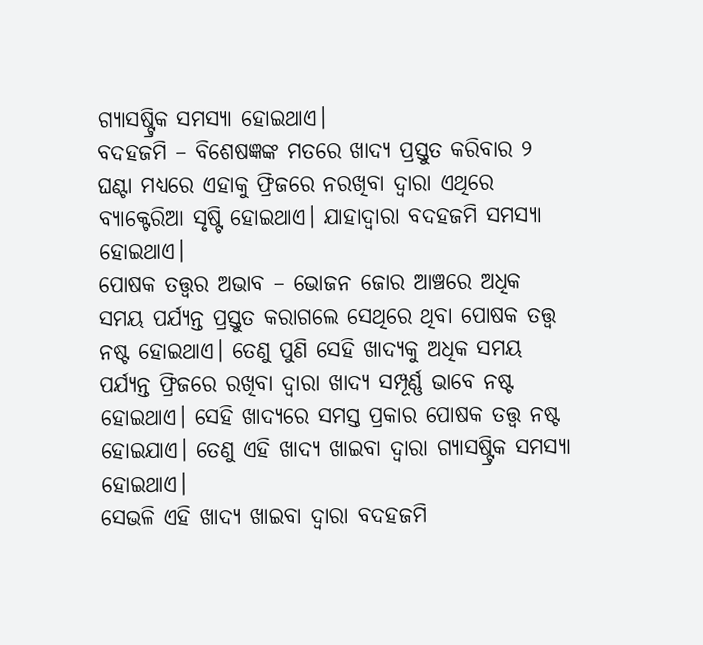ଗ୍ୟାସଷ୍ଟ୍ରିକ ସମସ୍ୟା ହୋଇଥାଏ।
ବଦହଜମି – ବିଶେଷଜ୍ଞଙ୍କ ମତରେ ଖାଦ୍ୟ ପ୍ରସ୍ତୁତ କରିବାର ୨ ଘଣ୍ଟା ମଧ୍ୟରେ ଏହାକୁ ଫ୍ରିଜରେ ନରଖିବା ଦ୍ୱାରା ଏଥିରେ ବ୍ୟାକ୍ଟେରିଆ ସୃଷ୍ଟି ହୋଇଥାଏ। ଯାହାଦ୍ୱାରା ବଦହଜମି ସମସ୍ୟା ହୋଇଥାଏ।
ପୋଷକ ତତ୍ତ୍ୱର ଅଭାବ – ଭୋଜନ ଜୋର ଆଞ୍ଚରେ ଅଧିକ ସମୟ ପର୍ଯ୍ୟନ୍ତ ପ୍ରସ୍ତୁତ କରାଗଲେ ସେଥିରେ ଥିବା ପୋଷକ ତତ୍ତ୍ୱ ନଷ୍ଟ ହୋଇଥାଏ। ତେଣୁ ପୁଣି ସେହି ଖାଦ୍ୟକୁ ଅଧିକ ସମୟ ପର୍ଯ୍ୟନ୍ତ ଫ୍ରିଜରେ ରଖିବା ଦ୍ୱାରା ଖାଦ୍ୟ ସମ୍ପୂର୍ଣ୍ଣ ଭାବେ ନଷ୍ଟ ହୋଇଥାଏ। ସେହି ଖାଦ୍ୟରେ ସମସ୍ତ ପ୍ରକାର ପୋଷକ ତତ୍ତ୍ୱ ନଷ୍ଟ ହୋଇଯାଏ। ତେଣୁ ଏହି ଖାଦ୍ୟ ଖାଇବା ଦ୍ୱାରା ଗ୍ୟାସଷ୍ଟ୍ରିକ ସମସ୍ୟା ହୋଇଥାଏ।
ସେଭଳି ଏହି ଖାଦ୍ୟ ଖାଇବା ଦ୍ୱାରା ବଦହଜମି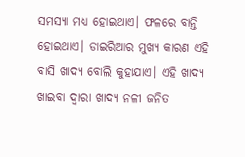ସମସ୍ୟା ମଧ୍ୟ ହୋଇଥାଏ। ଫଳରେ ବାନ୍ତି ହୋଇଥାଏ। ଡାଇରିଆର ମୁଖ୍ୟ କାରଣ ଏହି ବାସି ଖାଦ୍ୟ ବୋଲି କୁହାଯାଏ। ଏହି ଖାଦ୍ୟ ଖାଇବା ଦ୍ୱାରା ଖାଦ୍ୟ ନଳୀ ଜନିତ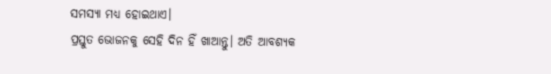ସମସ୍ୟା ମଧ୍ୟ ହୋଇଥାଏ।
ପ୍ରସ୍ତୁତ ଭୋଜନକୁ ସେହି ଦିନ ହିଁ ଖାଆନ୍ତୁ। ଅତି ଆବଶ୍ୟକ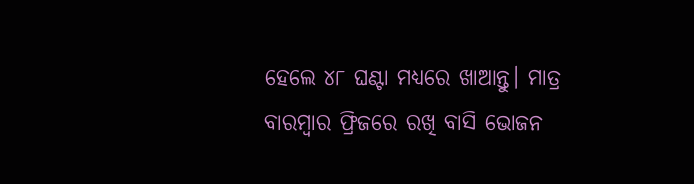ହେଲେ ୪୮ ଘଣ୍ଟା ମଧ୍ୟରେ ଖାଆନ୍ତୁ। ମାତ୍ର ବାରମ୍ବାର ଫ୍ରିଜରେ ରଖି ବାସି ଭୋଜନ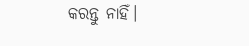କରନ୍ତୁ ନାହିଁ।